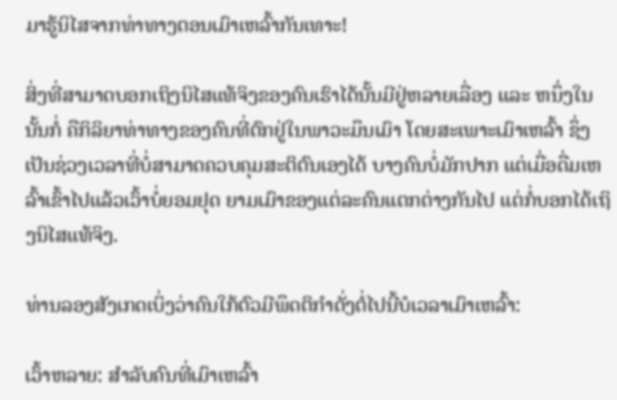ມາຮູ້ນິໄສຈາກທ່າທາງຕອນເມົາເຫລົ້າກັນເທາະ!

ສິ່ງທີ່ສາມາດບອກເຖິງນິໄສແທ້ຈິງຂອງຄົນເຮົາໄດ້ນັ້ນມີຢູ່ຫລາຍເລື່ອງ ແລະ ຫນຶ່ງໃນນັ້ນກໍ່ ຄືກິລິຍາທ່າທາງຂອງຄົນທີ່ຕົກຢູ່ໃນພາວະມຶນເມົາ ໂດຍສະເພາະເມົາເຫລົ້າ ຊຶ່ງເປັນຊ່ວງເວລາທີ່ບໍ່ສາມາດຄວບຄຸມສະຕິຕົນເອງໄດ້ ບາງຄົນບໍ່ມັກປາກ ແຕ່ເມື່ອດື່ມເຫລົ້າເຂົ້າໄປແລ້ວເວົ້າບໍ່ຍອມຢຸດ ຍາມເມົາຂອງແຕ່ລະຄົນແຕກຕ່າງກັນໄປ ແຕ່ກໍ່ບອກໄດ້ເຖິງນິໄສແທ້ຈິງ.

ທ່ານລອງສັງເກດເບິ່ງວ່າຄົນໃກ້ຕົວມີພຶດຕິກຳດັ່ງຕໍ່ໄປນີ້ບໍເວລາເມົາເຫລົ້າ:

ເວົ້າຫລາຍ: ສໍາລັບຄົນທີ່ເມົາເຫລົ້າ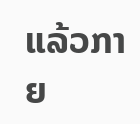ແລ້ວກາຍ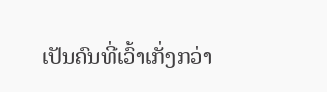ເປັນຄົນທີ່ເວົ້າເກັ່ງກວ່າ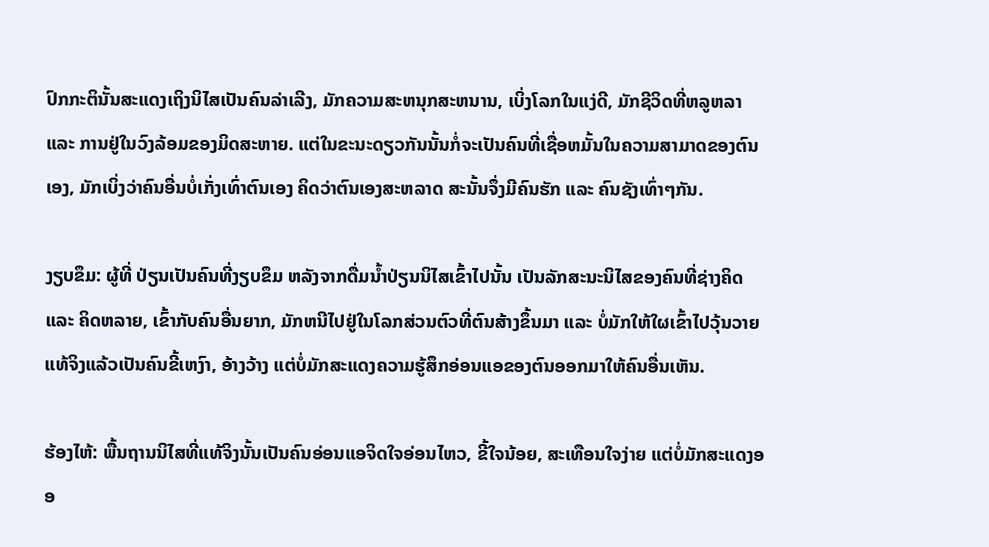ປົກກະຕິນັ້ນສະແດງເຖິງນິໄສເປັນຄົນລ່າເລີງ, ມັກຄວາມສະຫນຸກສະຫນານ, ເບິ່ງໂລກໃນແງ່ດີ, ມັກຊີວິດທີ່ຫລູຫລາ ແລະ ການຢູ່ໃນວົງລ້ອມຂອງມິດສະຫາຍ. ແຕ່ໃນຂະນະດຽວກັນນັ້ນກໍ່ຈະເປັນຄົນທີ່ເຊື່ອຫມັ້ນໃນຄວາມສາມາດຂອງຕົນເອງ, ມັກເບິ່ງວ່າຄົນອື່ນບໍ່ເກັ່ງເທົ່າຕົນເອງ ຄິດວ່າຕົນເອງສະຫລາດ ສະນັ້ນຈຶ່ງມີຄົນຮັກ ແລະ ຄົນຊັງເທົ່າໆກັນ.

ງຽບຂຶມ: ຜູ້ທີ່ ປ່ຽນເປັນຄົນທີ່ງຽບຂຶມ ຫລັງຈາກດື່ມນໍ້າປ່ຽນນິໄສເຂົ້າໄປນັ້ນ ເປັນລັກສະນະນິໄສຂອງຄົນທີ່ຊ່າງຄິດ ແລະ ຄິດຫລາຍ, ເຂົ້າກັບຄົນອື່ນຍາກ, ມັກຫນີໄປຢູ່ໃນໂລກສ່ວນຕົວທີ່ຕົນສ້າງຂຶ້ນມາ ແລະ ບໍ່ມັກໃຫ້ໃຜເຂົ້າໄປວຸ້ນວາຍ ແທ້ຈິງແລ້ວເປັນຄົນຂີ້ເຫງົາ, ອ້າງວ້າງ ແຕ່ບໍ່ມັກສະແດງຄວາມຮູ້ສຶກອ່ອນແອຂອງຕົນອອກມາໃຫ້ຄົນອື່ນເຫັນ.

ຮ້ອງໄຫ້: ພື້ນຖານນິໄສທີ່ແທ້ຈິງນັ້ນເປັນຄົນອ່ອນແອຈິດໃຈອ່ອນໄຫວ, ຂີ້ໃຈນ້ອຍ, ສະເທືອນໃຈງ່າຍ ແຕ່ບໍ່ມັກສະແດງອອ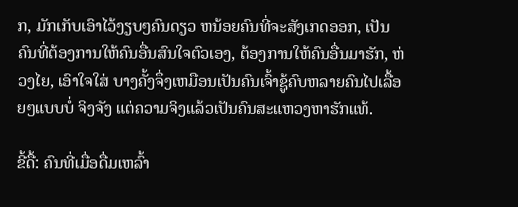ກ, ມັກເກັບເອົາໄວ້ງຽບໆຄົນດຽວ ຫນ້ອຍຄົນທີ່ຈະສັງເກດອອກ, ເປັນຄົນທີ່ຕ້ອງການໃຫ້ຄົນອື່ນສົນໃຈຕົວເອງ, ຕ້ອງການໃຫ້ຄົນອື່ນມາຮັກ, ຫ່ວງໄຍ, ເອົາໃຈໃສ່ ບາງຄັ້ງຈຶ່ງເຫມືອນເປັນຄົນເຈົ້າຊູ້ຄົບຫລາຍຄົນໄປເລື້ອຍໆແບບບໍ່ ຈິງຈັງ ແຕ່ຄວາມຈິງແລ້ວເປັນຄົນສະແຫວງຫາຮັກແທ້.

ຂີ້ດື້: ຄົນທີ່ເມື່ອດື່ມເຫລົ້າ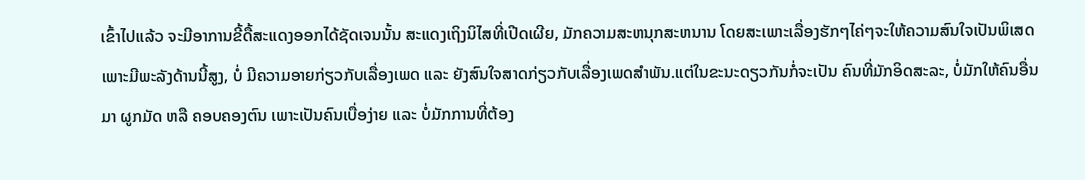ເຂົ້າໄປແລ້ວ ຈະມີອາການຂີ້ດື້ສະແດງອອກໄດ້ຊັດເຈນນັ້ນ ສະແດງເຖິງນິໄສທີ່ເປີດເຜີຍ, ມັກຄວາມສະຫນຸກສະຫນານ ໂດຍສະເພາະເລື່ອງຮັກໆໄຄ່ໆຈະໃຫ້ຄວາມສົນໃຈເປັນພິເສດເພາະມີພະລັງດ້ານນີ້ສູງ, ບໍ່ ມີຄວາມອາຍກ່ຽວກັບເລື່ອງເພດ ແລະ ຍັງສົນໃຈສາດກ່ຽວກັບເລື່ອງເພດສຳພັນ.ແຕ່ໃນຂະນະດຽວກັນກໍ່ຈະເປັນ ຄົນທີ່ມັກອິດສະລະ, ບໍ່ມັກໃຫ້ຄົນອື່ນມາ ຜູກມັດ ຫລື ຄອບຄອງຕົນ ເພາະເປັນຄົນເບື່ອງ່າຍ ແລະ ບໍ່ມັກການທີ່ຕ້ອງ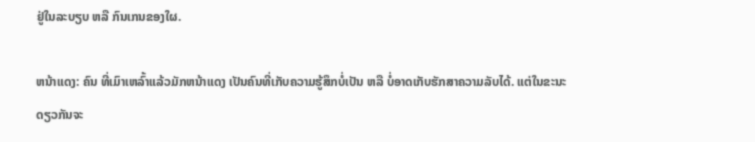ຢູ່ໃນລະບຽບ ຫລື ກົນເກນຂອງໃຜ.

ຫນ້າແດງ: ຄົນ ທີ່ເມົາເຫລົ້າແລ້ວມັກຫນ້າແດງ ເປັນຄົນທີ່ເກັບຄວາມຮູ້ສຶກບໍ່ເປັນ ຫລື ບໍ່ອາດເກັບຮັກສາຄວາມລັບໄດ້. ແຕ່ໃນຂະນະດຽວກັນຈະ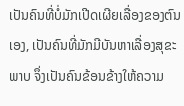ເປັນຄົນທີ່ບໍ່ມັກເປີດເຜີຍເລື່ອງຂອງຕົນ ເອງ, ເປັນຄົນທີ່ມັກມີບັນຫາເລື່ອງສຸຂະພາບ ຈຶ່ງເປັນຄົນຂ້ອນຂ້າງໃຫ້ຄວາມ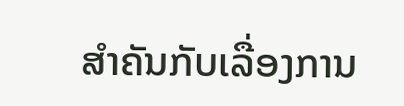ສຳຄັນກັບເລື່ອງການ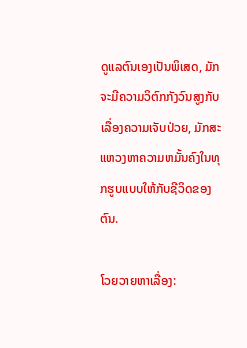ດູແລຕົນເອງເປັນພິເສດ, ມັກຈະມີຄວາມວິຕົກກັງວົນສູງກັບເລື່ອງຄວາມເຈັບປ່ວຍ, ມັກສະແຫວງຫາຄວາມຫມັ້ນຄົງໃນທຸກຮູບແບບໃຫ້ກັບຊີວິດຂອງຕົນ.

ໂວຍວາຍຫາເລື່ອງ: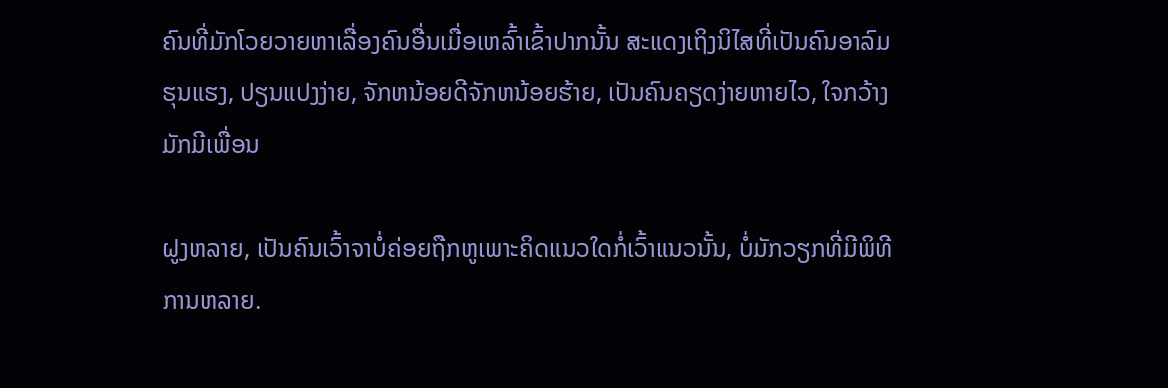ຄົນທີ່ມັກໂວຍວາຍຫາເລື່ອງຄົນອື່ນເມື່ອເຫລົ້າເຂົ້າປາກນັ້ນ ສະແດງເຖິງນິໄສທີ່ເປັນຄົນອາລົມຮຸນແຮງ, ປຽນແປງງ່າຍ, ຈັກຫນ້ອຍດີຈັກຫນ້ອຍຮ້າຍ, ເປັນຄົນຄຽດງ່າຍຫາຍໄວ, ໃຈກວ້າງມັກມີເພື່ອນ

ຝູງຫລາຍ, ເປັນຄົນເວົ້າຈາບໍ່ຄ່ອຍຖືກຫູເພາະຄິດແນວໃດກໍ່ເວົ້າແນວນັ້ນ, ບໍ່ມັກວຽກທີ່ມີພິທີການຫລາຍ.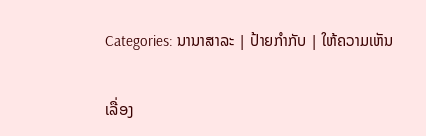Categories: ນານາສາລະ | ປ້າຍກຳກັບ | ໃຫ້ຄວາມເຫັນ

ເລື່ອງ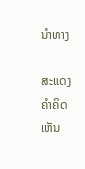ນຳທາງ

ສະແດງຄຳຄິດເຫັນ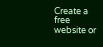Create a free website or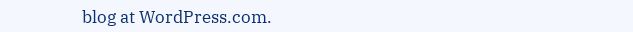blog at WordPress.com.